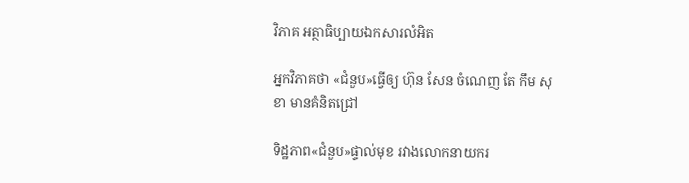វិភាគ អត្ថាធិប្បាយឯកសារលំអិត

អ្នកវិភាគថា «ជំនួប»ធ្វើឲ្យ ហ៊ុន សែន ចំណេញ តែ កឹម សុខា មានគំនិតជ្រៅ

ទិដ្ឋភាព«ជំនួប»ផ្ទាល់មុខ រវាងលោកនាយករ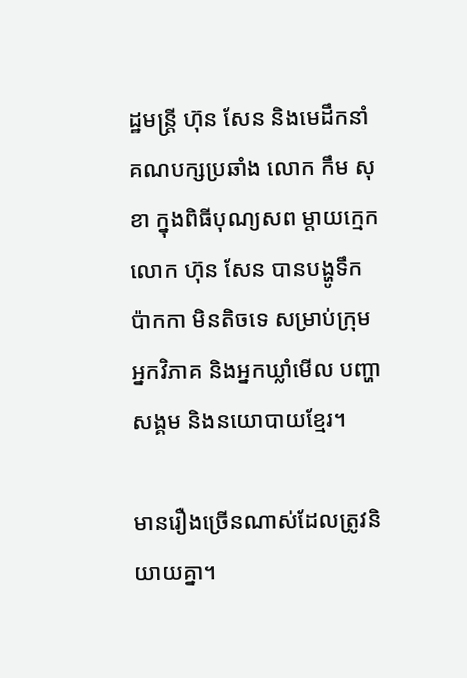ដ្ឋមន្ត្រី ហ៊ុន សែន និងមេដឹកនាំ គណបក្សប្រឆាំង លោក កឹម សុខា ក្នុងពិធីបុណ្យសព ម្ដាយក្មេកលោក ហ៊ុន សែន បានបង្ហូទឹកប៉ាកកា មិនតិចទេ សម្រាប់ក្រុមអ្នកវិភាគ និងអ្នកឃ្លាំមើល បញ្ហាសង្គម និងនយោបាយខ្មែរ។

មានរឿងច្រើនណាស់ដែលត្រូវនិយាយគ្នា។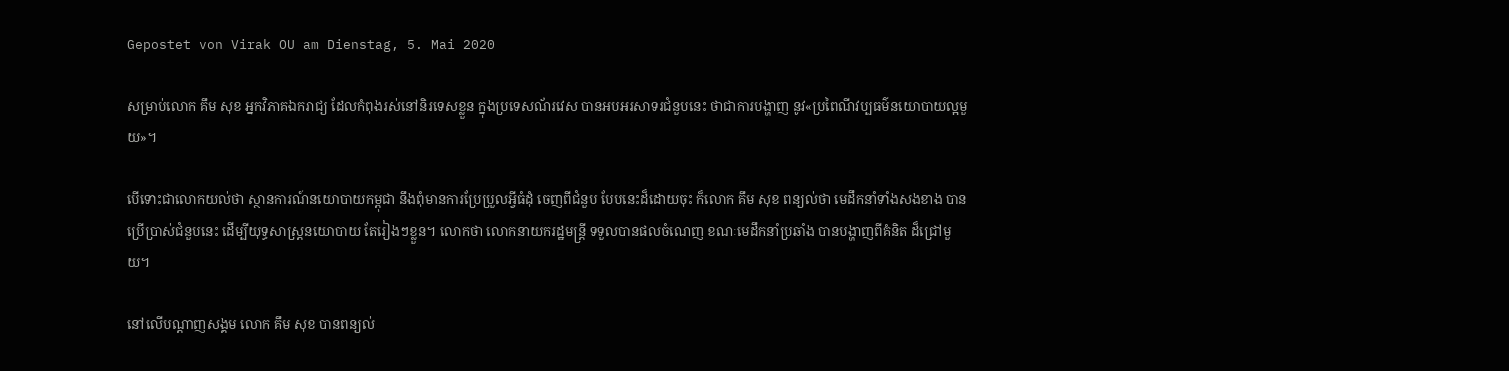Gepostet von Virak OU am Dienstag, 5. Mai 2020

សម្រាប់លោក គឹម សុខ អ្នកវិភាគឯករាជ្យ ដែលកំពុងរស់នៅនិរទេសខ្លួន ក្នុងប្រទេសណ័រវេស បានអបអរសាទរជំនួបនេះ ថាជាការបង្ហាញ នូវ«ប្រពៃណីវប្បធម៌នយោបាយល្អមួយ»។

បើទោះជាលោកយល់ថា ស្ថានការណ៍នយោបាយកម្ពុជា នឹងពុំមានការប្រែប្រួលអ្វីធំដុំ ចេញពីជំនួប បែបនេះដ៏ដោយចុះ ក៏លោក គឹម សុខ ពន្យល់ថា មេដឹកនាំទាំងសងខាង បានប្រើប្រាស់ជំនួបនេះ ដើម្បីយុទ្ធសាស្ត្រនយោបាយ តែរៀងៗខ្លួន។ លោកថា លោកនាយករដ្ឋមន្ត្រី ទទួលបានផលចំណេញ ខណៈមេដឹកនាំប្រឆាំង បានបង្ហាញពីគំនិត ដ៏ជ្រៅមួយ។

នៅលើបណ្ដាញសង្គម លោក គឹម សុខ បានពន្យល់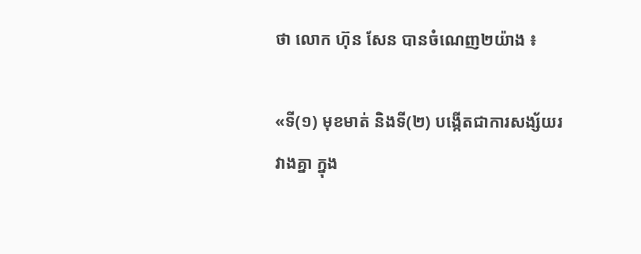ថា លោក ហ៊ុន សែន បានចំណេញ២យ៉ាង ៖

«ទី(១) មុខមាត់ និងទី(២) បង្កើតជាការសង្ស័យរវាងគ្នា ក្នុង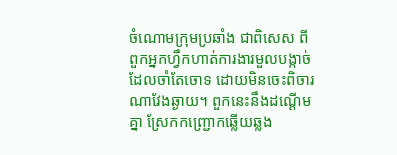ចំណោមក្រុមប្រឆាំង ជាពិសេស ពីពួកអ្នកហ្វឹកហាត់ការងារមួលបង្កាច់ ដែលចាំតែចោទ ដោយមិនចេះពិចារណាវែងឆ្ងាយ។ ពួកនេះនឹងដណ្ដើមគ្នា ស្រែកកញ្ជ្រោកឆ្លើយឆ្លង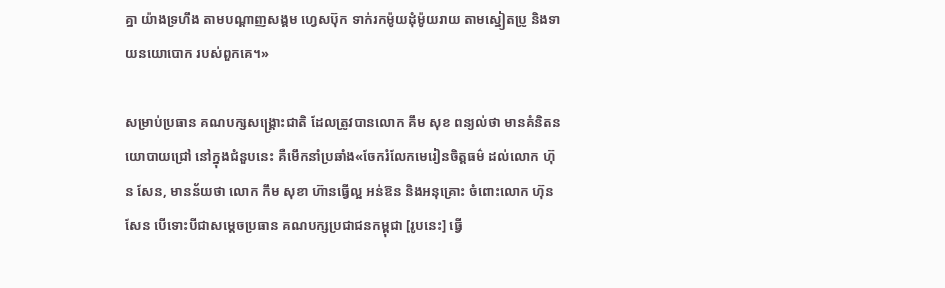គ្នា យ៉ាងទ្រហឹង តាមបណ្ដាញសង្គម ហ្វេសប៊ុក ទាក់រកម៉ូយដុំម៉ូយរាយ តាមស្នៀតប្រូ និងទាយនយោបោក របស់ពួកគេ។»

សម្រាប់ប្រធាន គណបក្សសង្គ្រោះជាតិ ដែលត្រូវបានលោក គឹម សុខ ពន្យល់ថា មានគំនិតនយោបាយជ្រៅ នៅក្នុងជំនួបនេះ គឺមេឹកនាំប្រឆាំង«ចែករំលែកមេរៀនចិត្តធម៌ ដល់លោក ហ៊ុន សែន, មានន័យថា លោក កឹម សុខា ហ៊ានធ្វើល្អ អន់ឱន និងអនុគ្រោះ ចំពោះលោក ហ៊ុន សែន បើទោះបីជាសម្ដេចប្រធាន គណបក្សប្រជាជនកម្ពុជា [រូបនេះ] ធ្វើ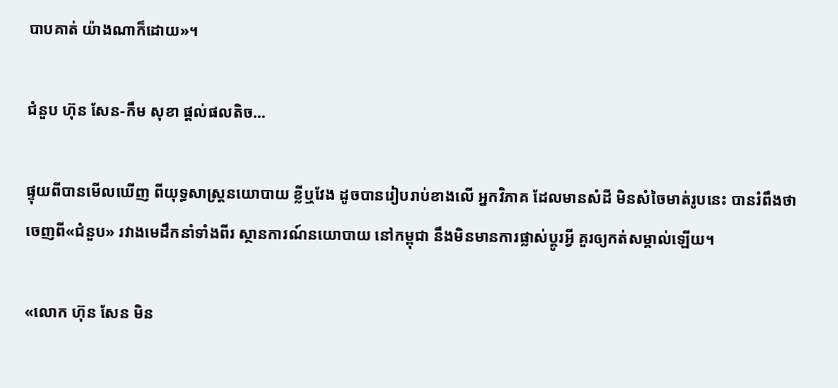បាបគាត់ យ៉ាងណាក៏ដោយ»។

ជំនួប ហ៊ុន សែន-កឹម សុខា ផ្ដល់ផលតិច…

ផ្ទុយពីបានមើលឃើញ ពីយុទ្ធសាស្ត្រនយោបាយ ខ្លីឬវែង ដូចបានរៀបរាប់ខាងលើ អ្នកវិភាគ ដែលមានសំដី មិនសំចៃមាត់រូបនេះ បានរំពឹងថា ចេញពី«ជំនួប» រវាងមេដឹកនាំទាំងពីរ ស្ថានការណ៍នយោបាយ នៅកម្ពុជា នឹងមិនមានការផ្លាស់ប្ដូរអ្វី គួរឲ្យកត់សម្គាល់ឡើយ។

«លោក ហ៊ុន សែន មិន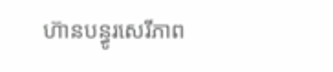ហ៊ានបន្ធូរសេរីភាព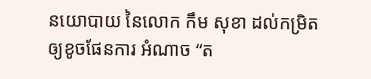នយោបាយ នៃលោក កឹម សុខា ដល់កម្រិតឲ្យខូចផែនការ អំណាច “ត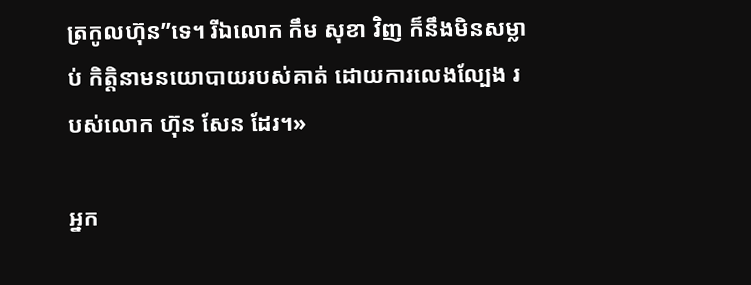ត្រកូលហ៊ុន”ទេ។ រីឯលោក កឹម សុខា វិញ ក៏នឹងមិនសម្លាប់ កិត្តិនាមនយោបាយរបស់គាត់ ដោយការលេងល្បែង របស់លោក ហ៊ុន សែន ដែរ។»

អ្នក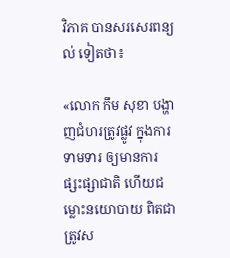វិភាគ បានសរសេរពន្យល់ ទៀតថា៖

«លោក កឹម សុខា បង្ហាញជំហរត្រូវផ្លូវ ក្នុងការទាមទារ ឲ្យមានការផ្សះផ្សាជាតិ ហើយជម្លោះនយោបាយ ពិតជាត្រូវស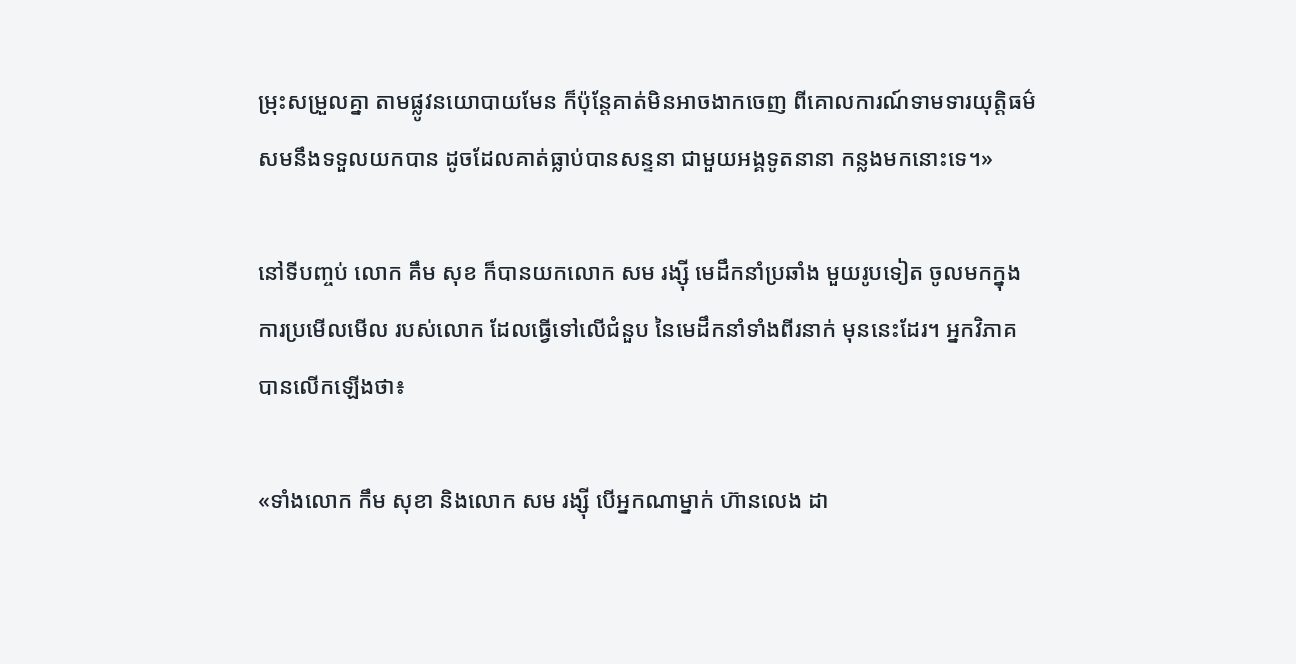ម្រុះសម្រួលគ្នា តាមផ្លូវនយោបាយមែន ក៏ប៉ុន្តែគាត់មិនអាចងាកចេញ ពីគោលការណ៍ទាមទារយុត្តិធម៌ សមនឹងទទួលយកបាន ដូចដែលគាត់ធ្លាប់បានសន្ទនា ជាមួយអង្គទូតនានា កន្លងមកនោះទេ។»

នៅទីបញ្ចប់ លោក គឹម សុខ ក៏បានយកលោក សម រង្ស៊ី មេដឹកនាំប្រឆាំង មួយរូបទៀត ចូលមកក្នុងការប្រមើលមើល របស់លោក ដែលធ្វើទៅលើជំនួប នៃមេដឹកនាំទាំងពីរនាក់ មុននេះដែរ។ អ្នកវិភាគ បានលើកឡើងថា៖

«ទាំងលោក កឹម សុខា និងលោក សម រង្ស៊ី បើអ្នកណាម្នាក់ ហ៊ានលេង ដា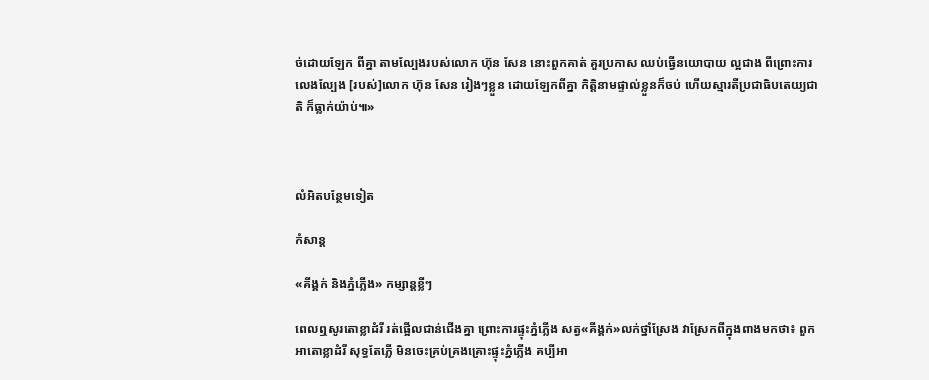ច់ដោយឡែក ពីគ្នា តាមល្បែងរបស់លោក ហ៊ុន សែន នោះពួកគាត់ គួរប្រកាស ឈប់ធ្វើនយោបាយ ល្អជាង ពីព្រោះការលេងល្បែង [របស់]លោក ហ៊ុន សែន រៀងៗខ្លួន ដោយឡែកពីគ្នា កិត្តិនាមផ្ទាល់ខ្លួនក៏ចប់ ហើយស្មារតីប្រជាធិបតេយ្យជាតិ ក៏ធ្លាក់យ៉ាប់៕»



លំអិតបន្ថែមទៀត

កំសាន្ដ

«គីង្គក់ និងភ្នំភ្លើង» កម្សាន្ដខ្លីៗ

ពេលឮសូរតោខ្លាដំរី រត់ផ្អើលជាន់ជើងគ្នា ព្រោះការផ្ទុះភ្នំភ្លើង សត្វ«គីង្គក់»លក់ថ្នាំស្រែង វាស្រែកពីក្នុងពាងមកថា៖ ពួកអាតោខ្លាដំរី សុទ្ធតែភ្លើ មិនចេះគ្រប់គ្រងគ្រោះផ្ទុះភ្នំភ្លើង គប្បីអា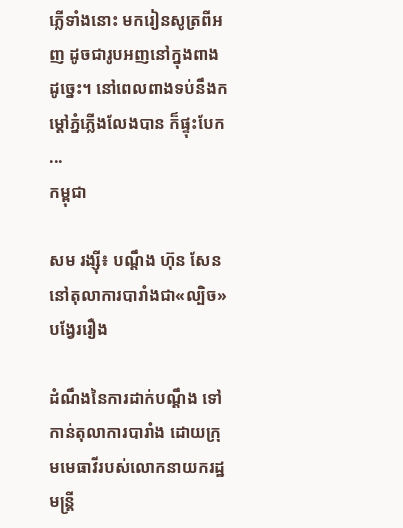ភ្លើទាំងនោះ មករៀនសូត្រពីអញ ដូចជារូបអញនៅក្នុងពាងដូច្នេះ។ នៅពេលពាងទប់នឹងកម្ដៅភ្នំភ្លើងលែងបាន ក៏ផ្ទុះបែក ...
កម្ពុជា

សម រង្ស៊ី៖ បណ្ដឹង ហ៊ុន សែន នៅតុលាការបារាំងជា«ល្បិច»បង្វែររឿង

ដំណឹងនៃការដាក់បណ្ដឹង ទៅកាន់តុលាការបារាំង ដោយក្រុមមេធាវីរបស់លោកនាយករដ្ឋមន្ត្រី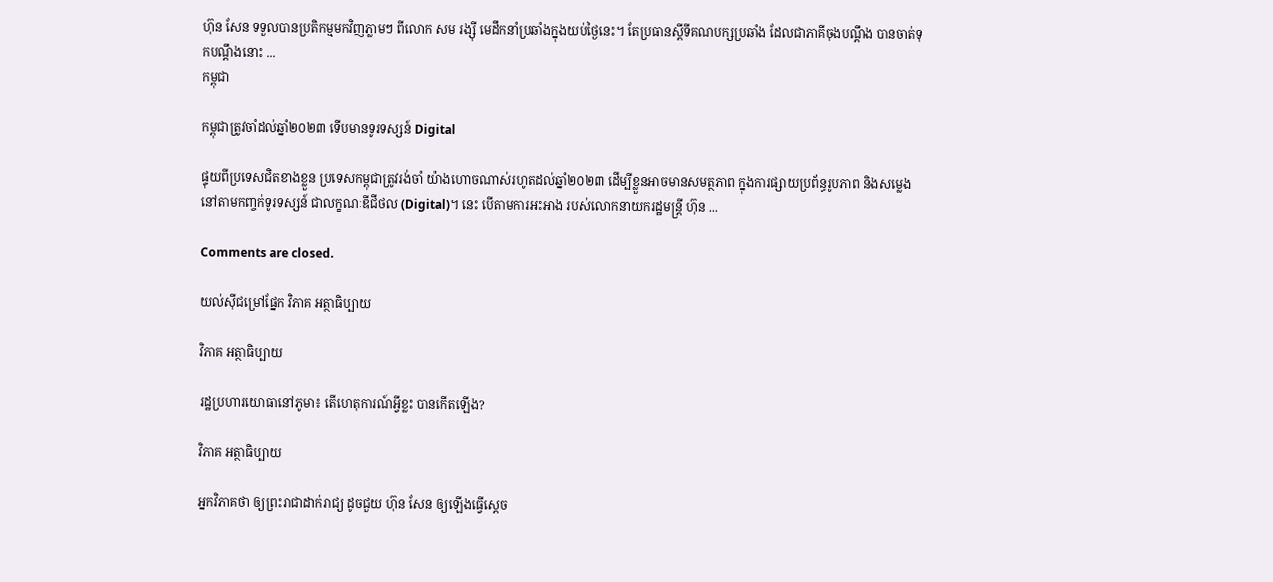ហ៊ុន សែន ទទួលបានប្រតិកម្មមកវិញភ្លាមៗ ពីលោក សម រង្ស៊ី មេដឹកនាំប្រឆាំងក្នុងយប់ថ្ងៃនេះ។ តែប្រធានស្ដីទីគណបក្សប្រឆាំង ដែលជាភាគីចុងបណ្ដឹង បានចាត់ទុកបណ្ដឹងនោះ ...
កម្ពុជា

កម្ពុជាត្រូវចាំដល់ឆ្នាំ២០២៣ ទើបមានទូរទស្សន៍ Digital

ផ្ទុយពីប្រទេសជិតខាងខ្លួន ប្រទេសកម្ពុជាត្រូវរង់ចាំ យ៉ាងហោចណាស់រហូតដល់ឆ្នាំ២០២៣ ដើម្បីខ្លួនអាចមានសមត្ថភាព ក្នុងការផ្សាយប្រព័ន្ធរូបភាព និងសម្លេង នៅតាមកញ្ចក់ទូរទស្សន៍ ជាលក្ខណៈឌីជីថល (Digital)។ នេះ បើតាមការអះអាង របស់លោកនាយករដ្ឋមន្ត្រី ហ៊ុន ...

Comments are closed.

យល់ស៊ីជម្រៅផ្នែក វិភាគ អត្ថាធិប្បាយ

វិភាគ អត្ថាធិប្បាយ

រដ្ឋប្រហារយោធានៅភូមា៖ តើហេតុការណ៍អ្វីខ្លះ បានកើតឡើង?

វិភាគ អត្ថាធិប្បាយ

អ្នកវិភាគថា ឲ្យព្រះរាជាដាក់រាជ្យ ដូចជួយ ហ៊ុន សែន ឲ្យឡើងធ្វើស្ដេច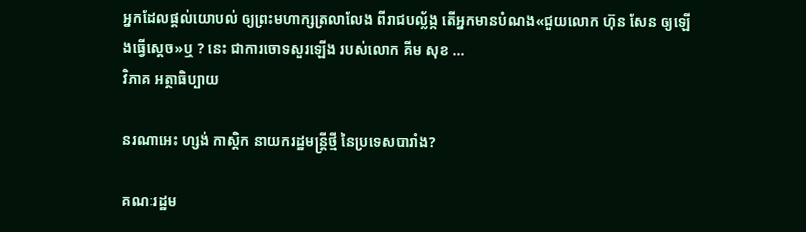អ្នកដែលផ្ដល់យោបល់ ឲ្យព្រះមហាក្សត្រលាលែង ពីរាជបល្ល័ង្ក តើអ្នកមានបំណង«ជួយលោក ហ៊ុន សែន ឲ្យឡើងធ្វើស្ដេច»ឬ ? នេះ ជាការចោទសួរឡើង របស់លោក គីម សុខ ...
វិភាគ អត្ថាធិប្បាយ

នរណាអេះ ហ្សង់ កាស្តិក នាយករដ្ឋមន្ត្រីថ្មី នៃប្រទេសបារាំង?

គណៈរដ្ឋម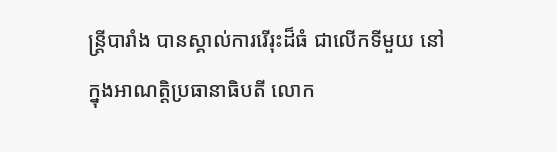ន្ត្រីបារាំង បានស្គាល់ការរើរុះដ៏ធំ ជាលើកទីមួយ នៅក្នុងអាណត្តិប្រធានាធិបតី លោក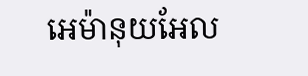អេម៉ានុយអែល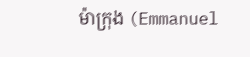ម៉ាក្រុង (Emmanuel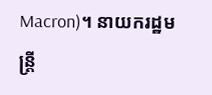Macron)។ នាយករដ្ឋមន្ត្រី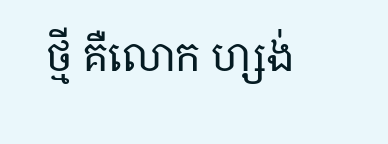ថ្មី គឺលោក ហ្សង់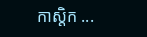កាស្តិក ...